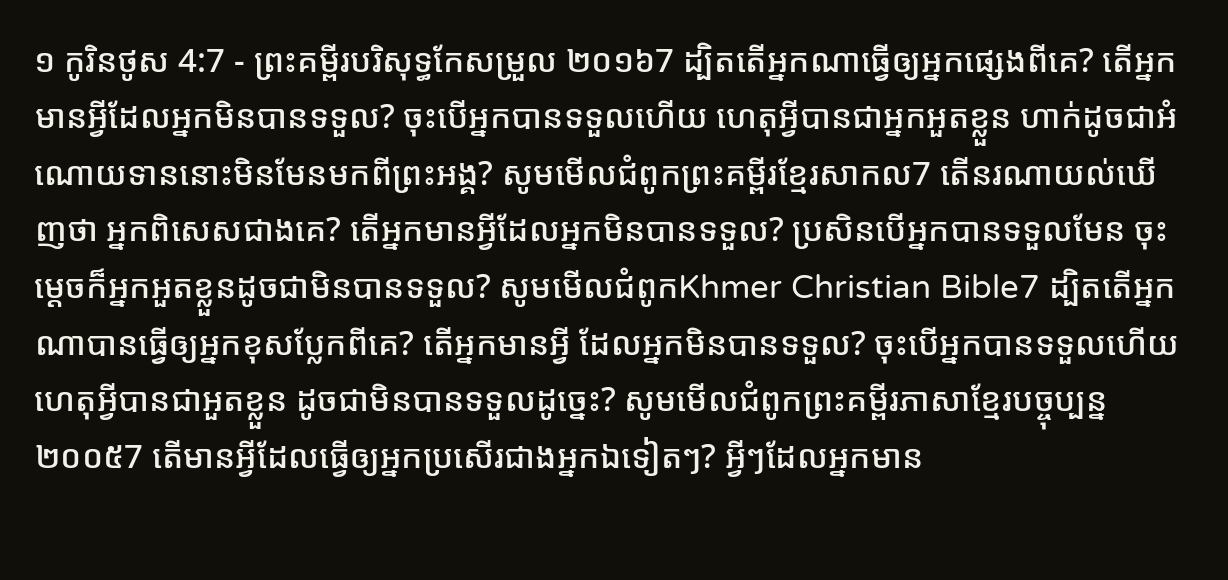១ កូរិនថូស 4:7 - ព្រះគម្ពីរបរិសុទ្ធកែសម្រួល ២០១៦7 ដ្បិតតើអ្នកណាធ្វើឲ្យអ្នកផ្សេងពីគេ? តើអ្នកមានអ្វីដែលអ្នកមិនបានទទួល? ចុះបើអ្នកបានទទួលហើយ ហេតុអ្វីបានជាអ្នកអួតខ្លួន ហាក់ដូចជាអំណោយទាននោះមិនមែនមកពីព្រះអង្គ? សូមមើលជំពូកព្រះគម្ពីរខ្មែរសាកល7 តើនរណាយល់ឃើញថា អ្នកពិសេសជាងគេ? តើអ្នកមានអ្វីដែលអ្នកមិនបានទទួល? ប្រសិនបើអ្នកបានទទួលមែន ចុះម្ដេចក៏អ្នកអួតខ្លួនដូចជាមិនបានទទួល? សូមមើលជំពូកKhmer Christian Bible7 ដ្បិតតើអ្នកណាបានធ្វើឲ្យអ្នកខុសប្លែកពីគេ? តើអ្នកមានអ្វី ដែលអ្នកមិនបានទទួល? ចុះបើអ្នកបានទទួលហើយ ហេតុអ្វីបានជាអួតខ្លួន ដូចជាមិនបានទទួលដូច្នេះ? សូមមើលជំពូកព្រះគម្ពីរភាសាខ្មែរបច្ចុប្បន្ន ២០០៥7 តើមានអ្វីដែលធ្វើឲ្យអ្នកប្រសើរជាងអ្នកឯទៀតៗ? អ្វីៗដែលអ្នកមាន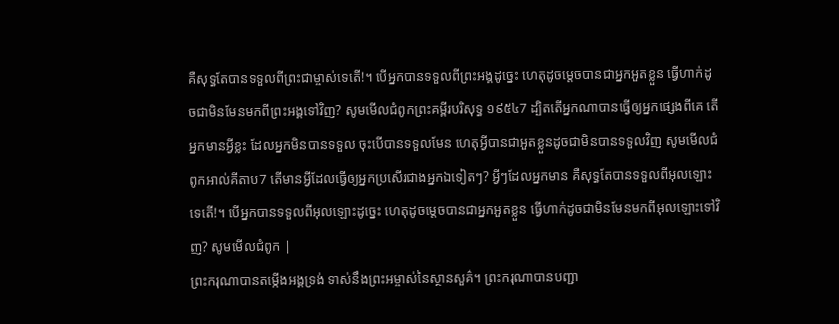គឺសុទ្ធតែបានទទួលពីព្រះជាម្ចាស់ទេតើ!។ បើអ្នកបានទទួលពីព្រះអង្គដូច្នេះ ហេតុដូចម្ដេចបានជាអ្នកអួតខ្លួន ធ្វើហាក់ដូចជាមិនមែនមកពីព្រះអង្គទៅវិញ? សូមមើលជំពូកព្រះគម្ពីរបរិសុទ្ធ ១៩៥៤7 ដ្បិតតើអ្នកណាបានធ្វើឲ្យអ្នកផ្សេងពីគេ តើអ្នកមានអ្វីខ្លះ ដែលអ្នកមិនបានទទួល ចុះបើបានទទួលមែន ហេតុអ្វីបានជាអួតខ្លួនដូចជាមិនបានទទួលវិញ សូមមើលជំពូកអាល់គីតាប7 តើមានអ្វីដែលធ្វើឲ្យអ្នកប្រសើរជាងអ្នកឯទៀតៗ? អ្វីៗដែលអ្នកមាន គឺសុទ្ធតែបានទទួលពីអុលឡោះទេតើ!។ បើអ្នកបានទទួលពីអុលឡោះដូច្នេះ ហេតុដូចម្ដេចបានជាអ្នកអួតខ្លួន ធ្វើហាក់ដូចជាមិនមែនមកពីអុលឡោះទៅវិញ? សូមមើលជំពូក |
ព្រះករុណាបានតម្កើងអង្គទ្រង់ ទាស់នឹងព្រះអម្ចាស់នៃស្ថានសួគ៌។ ព្រះករុណាបានបញ្ជា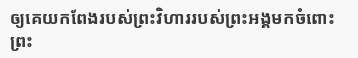ឲ្យគេយកពែងរបស់ព្រះវិហាររបស់ព្រះអង្គមកចំពោះព្រះ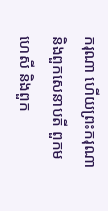ករុណា ហើយព្រះករុណា និងពួកសេនាបតី ពួកមហេសី និងពួក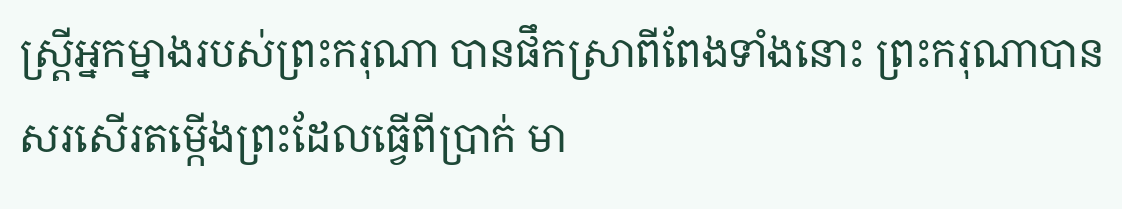ស្ដ្រីអ្នកម្នាងរបស់ព្រះករុណា បានផឹកស្រាពីពែងទាំងនោះ ព្រះករុណាបានសរសើរតម្កើងព្រះដែលធ្វើពីប្រាក់ មា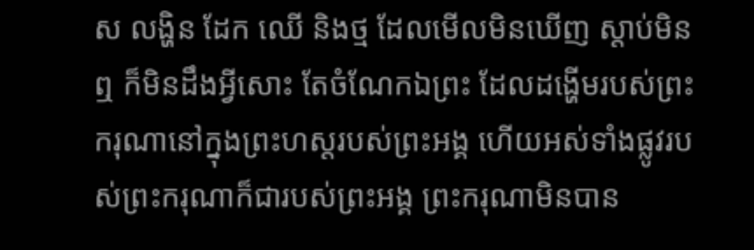ស លង្ហិន ដែក ឈើ និងថ្ម ដែលមើលមិនឃើញ ស្តាប់មិនឮ ក៏មិនដឹងអ្វីសោះ តែចំណែកឯព្រះ ដែលដង្ហើមរបស់ព្រះករុណានៅក្នុងព្រះហស្តរបស់ព្រះអង្គ ហើយអស់ទាំងផ្លូវរបស់ព្រះករុណាក៏ជារបស់ព្រះអង្គ ព្រះករុណាមិនបាន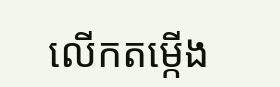លើកតម្កើង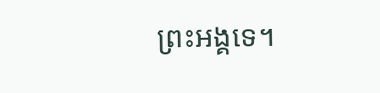ព្រះអង្គទេ។